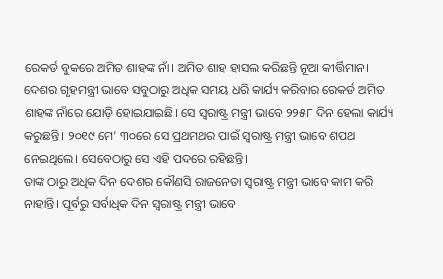ରେକର୍ଡ ବୁକରେ ଅମିତ ଶାହଙ୍କ ନାଁ। ଅମିତ ଶାହ ହାସଲ କରିଛନ୍ତି ନୂଆ କୀର୍ତ୍ତିମାନ। ଦେଶର ଗୃହମନ୍ତ୍ରୀ ଭାବେ ସବୁଠାରୁ ଅଧିକ ସମୟ ଧରି କାର୍ଯ୍ୟ କରିବାର ରେକର୍ଡ ଅମିତ ଶାହଙ୍କ ନାଁରେ ଯୋଡ଼ି ହୋଇଯାଇଛି। ସେ ସ୍ୱରାଷ୍ଟ୍ର ମନ୍ତ୍ରୀ ଭାବେ ୨୨୫୮ ଦିନ ହେଲା କାର୍ଯ୍ୟ କରୁଛନ୍ତି। ୨୦୧୯ ମେ’ ୩୦ରେ ସେ ପ୍ରଥମଥର ପାଇଁ ସ୍ୱରାଷ୍ଟ୍ର ମନ୍ତ୍ରୀ ଭାବେ ଶପଥ ନେଇଥିଲେ। ସେବେଠାରୁ ସେ ଏହି ପଦରେ ରହିଛନ୍ତି।
ତାଙ୍କ ଠାରୁ ଅଧିକ ଦିନ ଦେଶର କୌଣସି ରାଜନେତା ସ୍ୱରାଷ୍ଟ୍ର ମନ୍ତ୍ରୀ ଭାବେ କାମ କରି ନାହାନ୍ତି। ପୂର୍ବରୁ ସର୍ବାଧିକ ଦିନ ସ୍ୱରାଷ୍ଟ୍ର ମନ୍ତ୍ରୀ ଭାବେ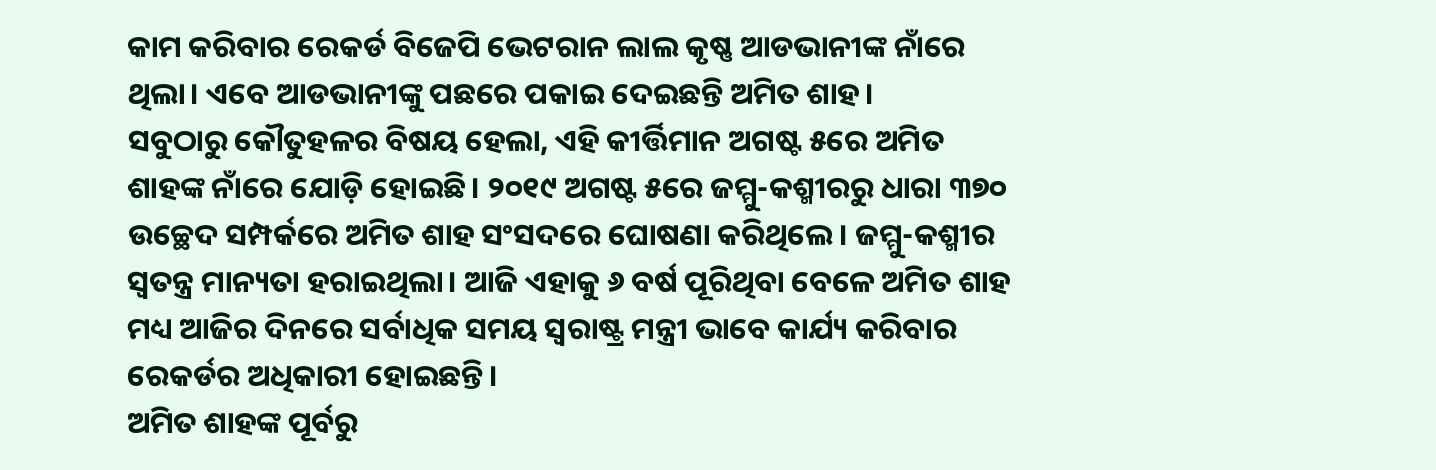କାମ କରିବାର ରେକର୍ଡ ବିଜେପି ଭେଟରାନ ଲାଲ କୃଷ୍ଣ ଆଡଭାନୀଙ୍କ ନାଁରେ ଥିଲା। ଏବେ ଆଡଭାନୀଙ୍କୁ ପଛରେ ପକାଇ ଦେଇଛନ୍ତି ଅମିତ ଶାହ।
ସବୁଠାରୁ କୌତୁହଳର ବିଷୟ ହେଲା, ଏହି କୀର୍ତ୍ତିମାନ ଅଗଷ୍ଟ ୫ରେ ଅମିତ ଶାହଙ୍କ ନାଁରେ ଯୋଡ଼ି ହୋଇଛି। ୨୦୧୯ ଅଗଷ୍ଟ ୫ରେ ଜମ୍ମୁ-କଶ୍ମୀରରୁ ଧାରା ୩୭୦ ଉଚ୍ଛେଦ ସମ୍ପର୍କରେ ଅମିତ ଶାହ ସଂସଦରେ ଘୋଷଣା କରିଥିଲେ। ଜମ୍ମୁ-କଶ୍ମୀର ସ୍ୱତନ୍ତ୍ର ମାନ୍ୟତା ହରାଇଥିଲା। ଆଜି ଏହାକୁ ୬ ବର୍ଷ ପୂରିଥିବା ବେଳେ ଅମିତ ଶାହ ମଧ୍ୟ ଆଜିର ଦିନରେ ସର୍ବାଧିକ ସମୟ ସ୍ୱରାଷ୍ଟ୍ର ମନ୍ତ୍ରୀ ଭାବେ କାର୍ଯ୍ୟ କରିବାର ରେକର୍ଡର ଅଧିକାରୀ ହୋଇଛନ୍ତି।
ଅମିତ ଶାହଙ୍କ ପୂର୍ବରୁ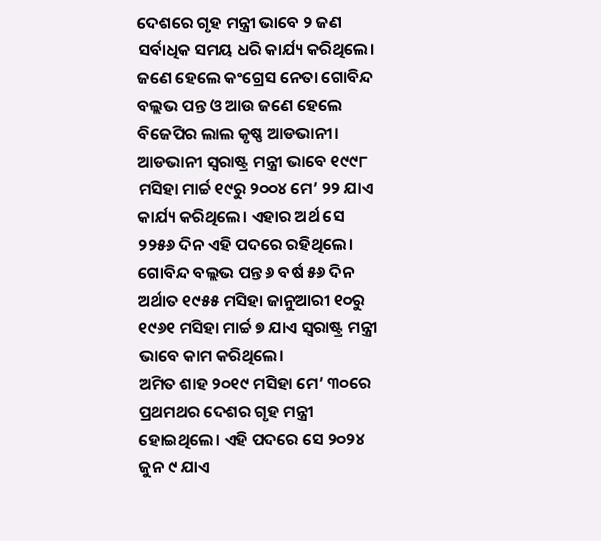ଦେଶରେ ଗୃହ ମନ୍ତ୍ରୀ ଭାବେ ୨ ଜଣ ସର୍ବାଧିକ ସମୟ ଧରି କାର୍ଯ୍ୟ କରିଥିଲେ। ଜଣେ ହେଲେ କଂଗ୍ରେସ ନେତା ଗୋବିନ୍ଦ ବଲ୍ଲଭ ପନ୍ତ ଓ ଆଉ ଜଣେ ହେଲେ ବିଜେପିର ଲାଲ କୃଷ୍ଣ ଆଡଭାନୀ।
ଆଡଭାନୀ ସ୍ୱରାଷ୍ଟ୍ର ମନ୍ତ୍ରୀ ଭାବେ ୧୯୯୮ ମସିହା ମାର୍ଚ୍ଚ ୧୯ରୁ ୨୦୦୪ ମେ’ ୨୨ ଯାଏ କାର୍ଯ୍ୟ କରିଥିଲେ। ଏହାର ଅର୍ଥ ସେ ୨୨୫୬ ଦିନ ଏହି ପଦରେ ରହିଥିଲେ। ଗୋବିନ୍ଦ ବଲ୍ଲଭ ପନ୍ତ ୬ ବର୍ଷ ୫୬ ଦିନ ଅର୍ଥାତ ୧୯୫୫ ମସିହା ଜାନୁଆରୀ ୧୦ରୁ ୧୯୬୧ ମସିହା ମାର୍ଚ୍ଚ ୭ ଯାଏ ସ୍ୱରାଷ୍ଟ୍ର ମନ୍ତ୍ରୀ ଭାବେ କାମ କରିଥିଲେ।
ଅମିତ ଶାହ ୨୦୧୯ ମସିହା ମେ’ ୩୦ରେ ପ୍ରଥମଥର ଦେଶର ଗୃହ ମନ୍ତ୍ରୀ ହୋଇଥିଲେ। ଏହି ପଦରେ ସେ ୨୦୨୪ ଜୁନ ୯ ଯାଏ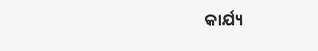କାର୍ଯ୍ୟ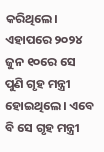କରିଥିଲେ। ଏହାପରେ ୨୦୨୪ ଜୁନ ୧୦ରେ ସେ ପୁଣି ଗୃହ ମନ୍ତ୍ରୀ ହୋଇଥିଲେ। ଏବେ ବି ସେ ଗୃହ ମନ୍ତ୍ରୀ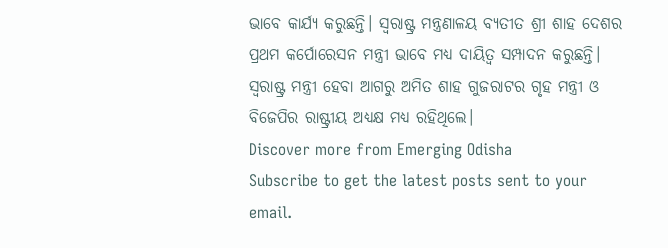ଭାବେ କାର୍ଯ୍ୟ କରୁଛନ୍ତି। ସ୍ୱରାଷ୍ଟ୍ର ମନ୍ତ୍ରଣାଳୟ ବ୍ୟତୀତ ଶ୍ରୀ ଶାହ ଦେଶର ପ୍ରଥମ କର୍ପୋରେସନ ମନ୍ତ୍ରୀ ଭାବେ ମଧ୍ୟ ଦାୟିତ୍ୱ ସମ୍ପାଦନ କରୁଛନ୍ତି।
ସ୍ୱରାଷ୍ଟ୍ର ମନ୍ତ୍ରୀ ହେବା ଆଗରୁ ଅମିତ ଶାହ ଗୁଜରାଟର ଗୃହ ମନ୍ତ୍ରୀ ଓ ବିଜେପିର ରାଷ୍ଟ୍ରୀୟ ଅଧ୍ୟକ୍ଷ ମଧ୍ୟ ରହିଥିଲେ।
Discover more from Emerging Odisha
Subscribe to get the latest posts sent to your email.